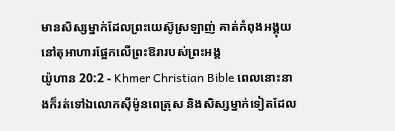មានសិស្សម្នាក់ដែលព្រះយេស៊ូស្រឡាញ់ គាត់កំពុងអង្គុយនៅតុអាហារផ្អែកលើព្រះឱរារបស់ព្រះអង្គ
យ៉ូហាន 20:2 - Khmer Christian Bible ពេលនោះនាងក៏រត់ទៅឯលោកស៊ីម៉ូនពេត្រុស និងសិស្សម្នាក់ទៀតដែល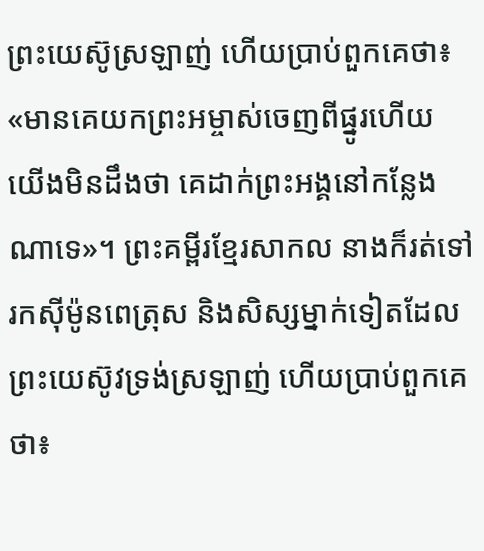ព្រះយេស៊ូស្រឡាញ់ ហើយប្រាប់ពួកគេថា៖ «មានគេយកព្រះអម្ចាស់ចេញពីផ្នូរហើយ យើងមិនដឹងថា គេដាក់ព្រះអង្គនៅកន្លែងណាទេ»។ ព្រះគម្ពីរខ្មែរសាកល នាងក៏រត់ទៅរកស៊ីម៉ូនពេត្រុស និងសិស្សម្នាក់ទៀតដែលព្រះយេស៊ូវទ្រង់ស្រឡាញ់ ហើយប្រាប់ពួកគេថា៖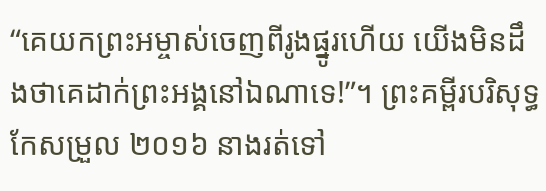“គេយកព្រះអម្ចាស់ចេញពីរូងផ្នូរហើយ យើងមិនដឹងថាគេដាក់ព្រះអង្គនៅឯណាទេ!”។ ព្រះគម្ពីរបរិសុទ្ធកែសម្រួល ២០១៦ នាងរត់ទៅ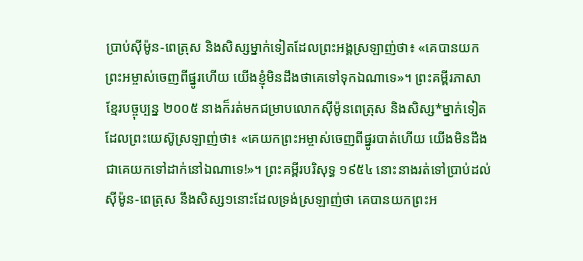ប្រាប់ស៊ីម៉ូន-ពេត្រុស និងសិស្សម្នាក់ទៀតដែលព្រះអង្គស្រឡាញ់ថា៖ «គេបានយកព្រះអម្ចាស់ចេញពីផ្នូរហើយ យើងខ្ញុំមិនដឹងថាគេទៅទុកឯណាទេ»។ ព្រះគម្ពីរភាសាខ្មែរបច្ចុប្បន្ន ២០០៥ នាងក៏រត់មកជម្រាបលោកស៊ីម៉ូនពេត្រុស និងសិស្ស*ម្នាក់ទៀត ដែលព្រះយេស៊ូស្រឡាញ់ថា៖ «គេយកព្រះអម្ចាស់ចេញពីផ្នូរបាត់ហើយ យើងមិនដឹងជាគេយកទៅដាក់នៅឯណាទេ!»។ ព្រះគម្ពីរបរិសុទ្ធ ១៩៥៤ នោះនាងរត់ទៅប្រាប់ដល់ស៊ីម៉ូន-ពេត្រុស នឹងសិស្ស១នោះដែលទ្រង់ស្រឡាញ់ថា គេបានយកព្រះអ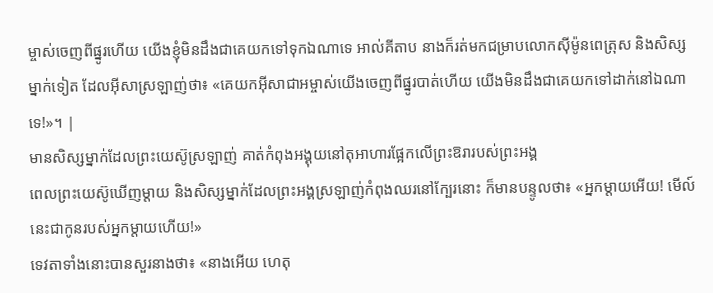ម្ចាស់ចេញពីផ្នូរហើយ យើងខ្ញុំមិនដឹងជាគេយកទៅទុកឯណាទេ អាល់គីតាប នាងក៏រត់មកជម្រាបលោកស៊ីម៉ូនពេត្រុស និងសិស្សម្នាក់ទៀត ដែលអ៊ីសាស្រឡាញ់ថា៖ «គេយកអ៊ីសាជាអម្ចាស់យើងចេញពីផ្នូរបាត់ហើយ យើងមិនដឹងជាគេយកទៅដាក់នៅឯណាទេ!»។ |
មានសិស្សម្នាក់ដែលព្រះយេស៊ូស្រឡាញ់ គាត់កំពុងអង្គុយនៅតុអាហារផ្អែកលើព្រះឱរារបស់ព្រះអង្គ
ពេលព្រះយេស៊ូឃើញម្ដាយ និងសិស្សម្នាក់ដែលព្រះអង្គស្រឡាញ់កំពុងឈរនៅក្បែរនោះ ក៏មានបន្ទូលថា៖ «អ្នកម្ដាយអើយ! មើល៍ នេះជាកូនរបស់អ្នកម្ដាយហើយ!»
ទេវតាទាំងនោះបានសួរនាងថា៖ «នាងអើយ ហេតុ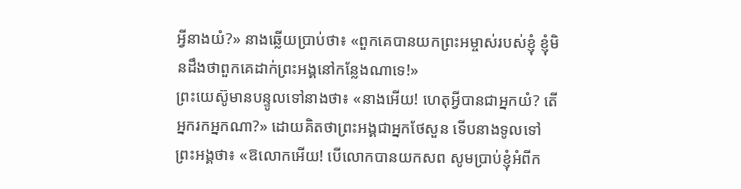អ្វីនាងយំ?» នាងឆ្លើយប្រាប់ថា៖ «ពួកគេបានយកព្រះអម្ចាស់របស់ខ្ញុំ ខ្ញុំមិនដឹងថាពួកគេដាក់ព្រះអង្គនៅកន្លែងណាទេ!»
ព្រះយេស៊ូមានបន្ទូលទៅនាងថា៖ «នាងអើយ! ហេតុអ្វីបានជាអ្នកយំ? តើអ្នករកអ្នកណា?» ដោយគិតថាព្រះអង្គជាអ្នកថែសួន ទើបនាងទូលទៅព្រះអង្គថា៖ «ឱលោកអើយ! បើលោកបានយកសព សូមប្រាប់ខ្ញុំអំពីក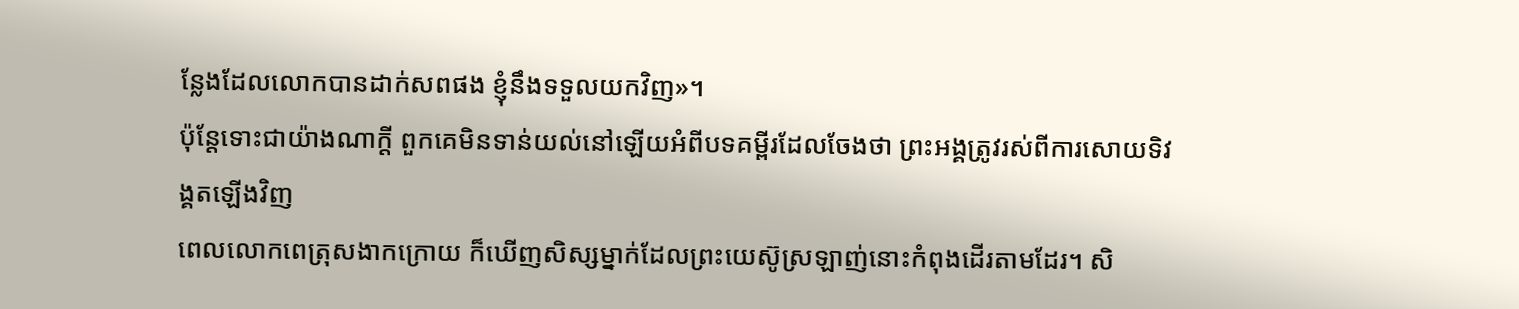ន្លែងដែលលោកបានដាក់សពផង ខ្ញុំនឹងទទួលយកវិញ»។
ប៉ុន្ដែទោះជាយ៉ាងណាក្ដី ពួកគេមិនទាន់យល់នៅឡើយអំពីបទគម្ពីរដែលចែងថា ព្រះអង្គត្រូវរស់ពីការសោយទិវង្គតឡើងវិញ
ពេលលោកពេត្រុសងាកក្រោយ ក៏ឃើញសិស្សម្នាក់ដែលព្រះយេស៊ូស្រឡាញ់នោះកំពុងដើរតាមដែរ។ សិ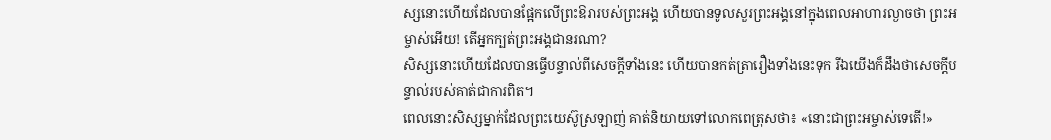ស្សនោះហើយដែលបានផ្អែកលើព្រះឱរារបស់ព្រះអង្គ ហើយបានទូលសួរព្រះអង្គនៅក្នុងពេលអាហារល្ងាចថា ព្រះអម្ចាស់អើយ! តើអ្នកក្បត់ព្រះអង្គជានរណា?
សិស្សនោះហើយដែលបានធ្វើបន្ទាល់ពីសេចក្ដីទាំងនេះ ហើយបានកត់ត្រារឿងទាំងនេះទុក រីឯយើងក៏ដឹងថាសេចក្ដីបន្ទាល់របស់គាត់ជាការពិត។
ពេលនោះសិស្សម្នាក់ដែលព្រះយេស៊ូស្រឡាញ់ គាត់និយាយទៅលោកពេត្រុសថា៖ «នោះជាព្រះអម្ចាស់ទេតើ!»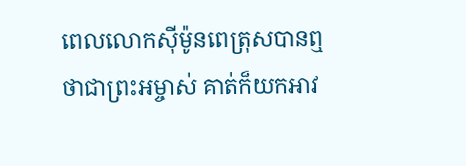ពេលលោកស៊ីម៉ូនពេត្រុសបានឮថាជាព្រះអម្ចាស់ គាត់ក៏យកអាវ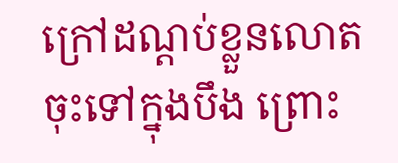ក្រៅដណ្ដប់ខ្លួនលោតចុះទៅក្នុងបឹង ព្រោះ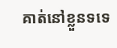គាត់នៅខ្លួនទទេ